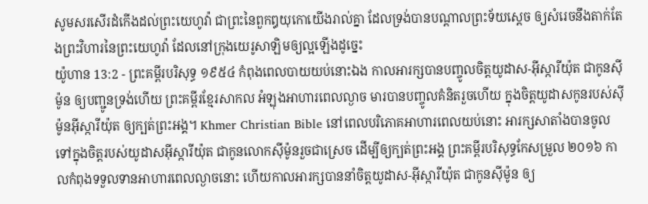សូមសរសើរដំកើងដល់ព្រះយេហូវ៉ា ជាព្រះនៃពួកឰយុកោយើងរាល់គ្នា ដែលទ្រង់បានបណ្តាលព្រះទ័យស្តេច ឲ្យសំរេចនឹងតាក់តែងព្រះវិហារនៃព្រះយេហូវ៉ា ដែលនៅក្រុងយេរូសាឡិមឲ្យល្អឡើងដូច្នេះ
យ៉ូហាន 13:2 - ព្រះគម្ពីរបរិសុទ្ធ ១៩៥៤ កំពុងពេលបាយយប់នោះឯង កាលអារក្សបានបញ្ចូលចិត្តយូដាស-អ៊ីស្ការីយ៉ុត ជាកូនស៊ីម៉ូន ឲ្យបញ្ជូនទ្រង់ហើយ ព្រះគម្ពីរខ្មែរសាកល អំឡុងអាហារពេលល្ងាច មារបានបញ្ចូលគំនិតរួចហើយ ក្នុងចិត្តយូដាសកូនរបស់ស៊ីម៉ូនអ៊ីស្ការីយ៉ុត ឲ្យក្បត់ព្រះអង្គ។ Khmer Christian Bible នៅពេលបរិភោគអាហារពេលយប់នោះ អារក្សសាតាំងបានចូលទៅក្នុងចិត្ដរបស់យូដាសអ៊ីស្ការីយ៉ុត ជាកូនលោកស៊ីម៉ូនរួចជាស្រេច ដើម្បីឲ្យក្បត់ព្រះអង្គ ព្រះគម្ពីរបរិសុទ្ធកែសម្រួល ២០១៦ កាលកំពុងទទួលទានអាហារពេលល្ងាចនោះ ហើយកាលអារក្សបាននាំចិត្តយូដាស-អ៊ីស្ការីយ៉ុត ជាកូនស៊ីម៉ូន ឲ្យ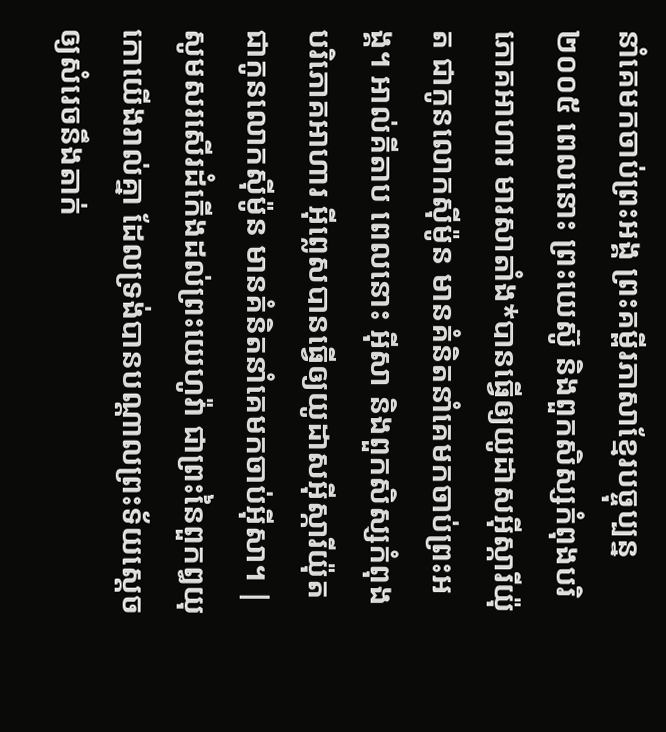នាំគេមកចាប់ព្រះអង្គ ព្រះគម្ពីរភាសាខ្មែរបច្ចុប្បន្ន ២០០៥ ពេលនោះ ព្រះយេស៊ូ និងពួកសិស្សកំពុងបរិភោគអាហារ មារសាតាំង*បានធ្វើឲ្យយូដាសអ៊ីស្ការីយ៉ុត ជាកូនលោកស៊ីម៉ូន មានគំនិតនាំគេមកចាប់ព្រះអង្គ។ អាល់គីតាប ពេលនោះ អ៊ីសា និងពួកសិស្សកំពុងបរិភោគអាហារ អ៊ីព្លេសបានធ្វើឲ្យយូដាសអ៊ីស្ការីយ៉ុតជាកូនលោកស៊ីម៉ូន មានគំនិតនាំគេមកចាប់អ៊ីសា។ |
សូមសរសើរដំកើងដល់ព្រះយេហូវ៉ា ជាព្រះនៃពួកឰយុកោយើងរាល់គ្នា ដែលទ្រង់បានបណ្តាលព្រះទ័យស្តេច ឲ្យសំរេចនឹងតាក់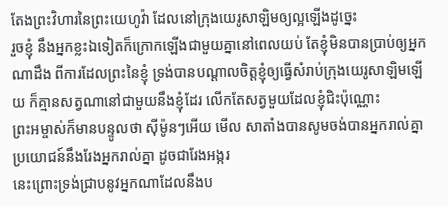តែងព្រះវិហារនៃព្រះយេហូវ៉ា ដែលនៅក្រុងយេរូសាឡិមឲ្យល្អឡើងដូច្នេះ
រួចខ្ញុំ នឹងអ្នកខ្លះឯទៀតក៏ក្រោកឡើងជាមួយគ្នានៅពេលយប់ តែខ្ញុំមិនបានប្រាប់ឲ្យអ្នកណាដឹង ពីការដែលព្រះនៃខ្ញុំ ទ្រង់បានបណ្តាលចិត្តខ្ញុំឲ្យធ្វើសំរាប់ក្រុងយេរូសាឡិមឡើយ ក៏គ្មានសត្វណានៅជាមួយនឹងខ្ញុំដែរ លើកតែសត្វមួយដែលខ្ញុំជិះប៉ុណ្ណោះ
ព្រះអម្ចាស់ក៏មានបន្ទូលថា ស៊ីម៉ូនៗអើយ មើល សាតាំងបានសូមចង់បានអ្នករាល់គ្នា ប្រយោជន៍នឹងរែងអ្នករាល់គ្នា ដូចជារែងអង្ករ
នេះព្រោះទ្រង់ជ្រាបនូវអ្នកណាដែលនឹងប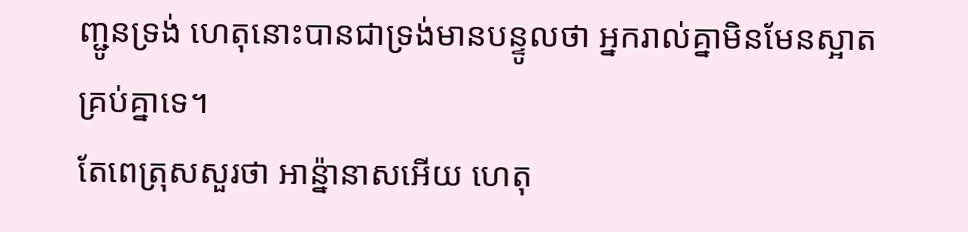ញ្ជូនទ្រង់ ហេតុនោះបានជាទ្រង់មានបន្ទូលថា អ្នករាល់គ្នាមិនមែនស្អាតគ្រប់គ្នាទេ។
តែពេត្រុសសួរថា អាន៉្នានាសអើយ ហេតុ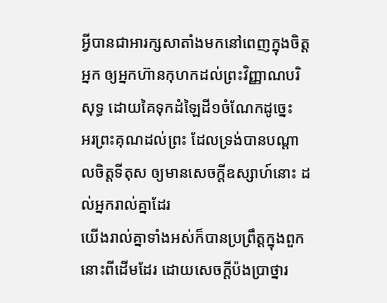អ្វីបានជាអារក្សសាតាំងមកនៅពេញក្នុងចិត្តអ្នក ឲ្យអ្នកហ៊ានកុហកដល់ព្រះវិញ្ញាណបរិសុទ្ធ ដោយគៃទុកដំឡៃដី១ចំណែកដូច្នេះ
អរព្រះគុណដល់ព្រះ ដែលទ្រង់បានបណ្តាលចិត្តទីតុស ឲ្យមានសេចក្ដីឧស្សាហ៍នោះ ដល់អ្នករាល់គ្នាដែរ
យើងរាល់គ្នាទាំងអស់ក៏បានប្រព្រឹត្តក្នុងពួកនោះពីដើមដែរ ដោយសេចក្ដីប៉ងប្រាថ្នារ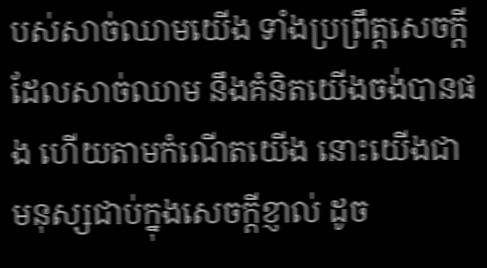បស់សាច់ឈាមយើង ទាំងប្រព្រឹត្តសេចក្ដីដែលសាច់ឈាម នឹងគំនិតយើងចង់បានផង ហើយតាមកំណើតយើង នោះយើងជាមនុស្សជាប់ក្នុងសេចក្ដីខ្ញាល់ ដូច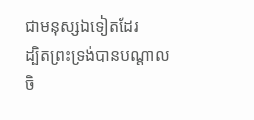ជាមនុស្សឯទៀតដែរ
ដ្បិតព្រះទ្រង់បានបណ្តាលចិ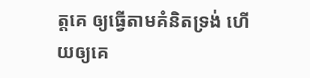ត្តគេ ឲ្យធ្វើតាមគំនិតទ្រង់ ហើយឲ្យគេ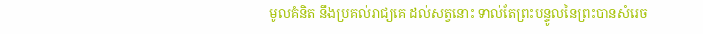មូលគំនិត នឹងប្រគល់រាជ្យគេ ដល់សត្វនោះ ទាល់តែព្រះបន្ទូលនៃព្រះបានសំរេច